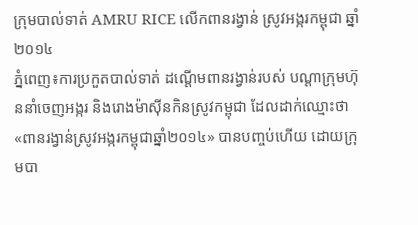ក្រុមបាល់ទាត់ AMRU RICE លើកពានរង្វាន់ ស្រូវអង្ករកម្ពុជា ឆ្នាំ២០១៤
ភ្នំពេញ៖ការប្រកួតបាល់ទាត់ ដណ្តើមពានរង្វាន់របស់ បណ្តាក្រុមហ៊ុននាំចេញអង្ករ និងរោងម៉ាស៊ីនកិនស្រូវកម្ពុជា ដែលដាក់ឈ្មោះថា «ពានរង្វាន់ស្រូវអង្ករកម្ពុជាឆ្នាំ២០១៤» បានបញ្ចប់ហើយ ដោយក្រុមបា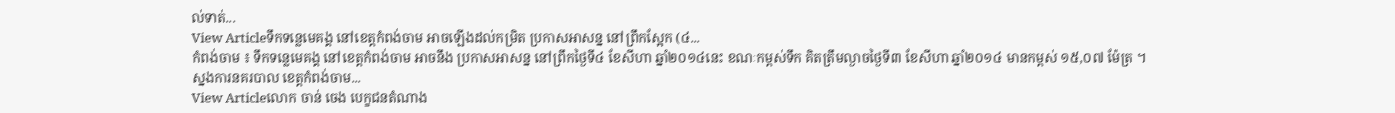ល់ទាត់...
View Articleទឹកទន្លេមេគង្គ នៅខេត្តកំពង់ចាម អាចឡើងដល់កម្រិត ប្រកាសអាសន្ន នៅព្រឹកស្អែក (៤...
កំពង់ចាម ៖ ទឹកទន្លេមេគង្គ នៅខេត្តកំពង់ចាម អាចនឹង ប្រកាសអាសន្ន នៅព្រឹកថ្ងៃទី៤ ខែសីហា ឆ្នាំ២០១៤នេះ ខណៈកម្ពស់ទឹក គិតត្រឹមល្ងាចថ្ងៃទី៣ ខែសីហា ឆ្នាំ២០១៤ មានកម្ពស់ ១៥,០៧ ម៉ែត្រ ។ ស្នងការនគរបាល ខេត្តកំពង់ចាម...
View Articleលោក ចាន់ ចេង បេក្ខជនតំណាង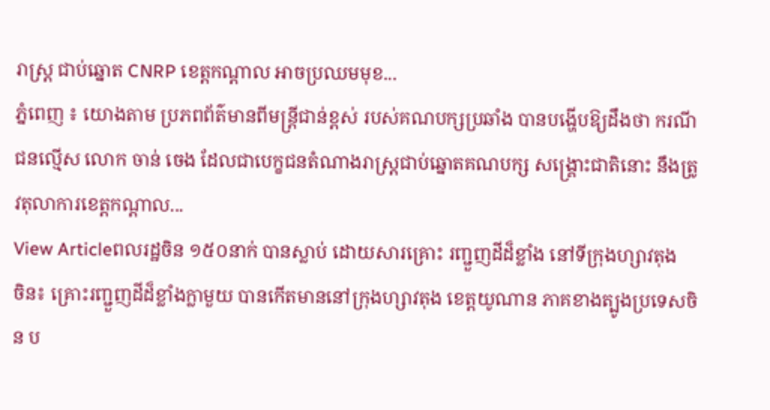រាស្ត្រ ជាប់ឆ្នោត CNRP ខេត្តកណ្តាល អាចប្រឈមមុខ...
ភ្នំពេញ ៖ យោងតាម ប្រភពព័ត៌មានពីមន្រ្តីជាន់ខ្ពស់ របស់គណបក្សប្រឆាំង បានបង្ហើបឱ្យដឹងថា ករណីជនល្មើស លោក ចាន់ ចេង ដែលជាបេក្ខជនតំណាងរាស្ត្រជាប់ឆ្នោតគណបក្ស សង្គ្រោះជាតិនោះ នឹងត្រូវតុលាការខេត្តកណ្តាល...
View Articleពលរដ្ឋចិន ១៥០នាក់ បានស្លាប់ ដោយសារគ្រោះ រញ្ជួញដីដ៏ខ្លាំង នៅទីក្រុងហ្សាវតុង
ចិន៖ គ្រោះរញ្ជួញដីដ៏ខ្លាំងក្លាមួយ បានកើតមាននៅក្រុងហ្សាវតុង ខេត្តយូណាន ភាគខាងត្បូងប្រទេសចិន ប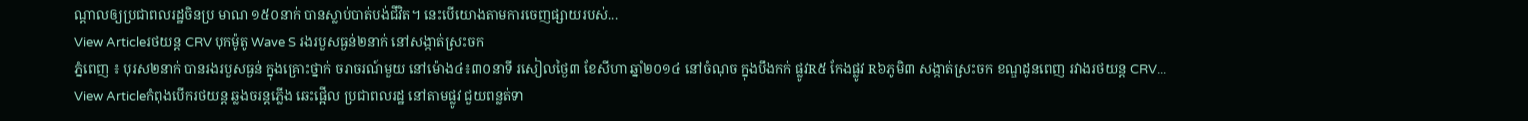ណ្តាលឲ្យប្រជាពលរដ្ឋចិនប្រ មាណ ១៥០នាក់ បានស្លាប់បាត់បង់ជីវិត។ នេះបើយោងតាមការចេញផ្សាយរបស់...
View Articleរថយន្ត CRV បុកម៉ូតូ Wave S រងរបួសធ្ងន់២នាក់ នៅសង្កាត់ស្រះចក
ភ្នំពេញ ៖ បុរស២នាក់ បានរងរបួសធ្ងន់ ក្នុងគ្រោះថ្នាក់ ចរាចរណ៍មួយ នៅម៉ោង៤៖៣០នាទី រសៀលថ្ងៃ៣ ខែសីហា ឆ្នាំ២០១៤ នៅចំណុច ក្នុងបឹងកក់ ផ្លូវR៥ កែងផ្លូវ R៦ភូមិ៣ សង្កាត់ស្រះចក ខណ្ឌដូនពេញ រវាងរថយន្ត CRV...
View Articleកំពុងបើករថយន្ត ឆ្លងចរន្តភ្លើង ឆេះផ្អើល ប្រជាពលរដ្ឋ នៅតាមផ្លូវ ជួយពន្លត់ទា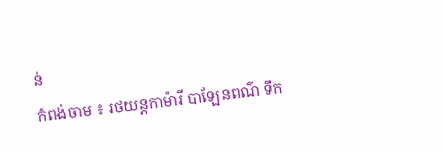ន់
កំពង់ចាម ៖ រថយន្តកាម៉ារី បាឡែនពណ៌ ទឹក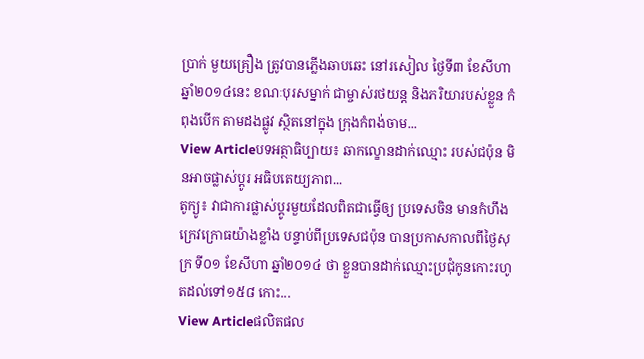ប្រាក់ មួយគ្រឿង ត្រូវបានភ្លើងឆាបឆេះ នៅរសៀល ថ្ងៃទី៣ ខែសីហា ឆ្នាំ២០១៤នេះ ខណៈបុរសម្នាក់ ជាម្ចាស់រថយន្ត និងភរិយារបស់ខ្លួន កំពុងបើក តាមដងផ្លូវ ស្ថិតនៅក្នុង ក្រុងកំពង់ចាម...
View Articleបទអត្ថាធិប្បាយ៖ ឆាកល្ខោនដាក់ឈ្មោះ របស់ជប៉ុន មិនអាចផ្លាស់ប្តូរ អធិបតេយ្យភាព...
តូក្យូ៖ វាជាការផ្លាស់ប្តូរមួយដែលពិតជាធ្វើឲ្យ ប្រទេសចិន មានកំហឹងក្រេវក្រោធយ៉ាងខ្លាំង បន្ទាប់ពីប្រទេសជប៉ុន បានប្រកាសកាលពីថ្ងៃសុក្រ ទី០១ ខែសីហា ឆ្នាំ២០១៤ ថា ខ្លួនបានដាក់ឈ្មោះប្រជុំកូនកោះរហូតដល់ទៅ១៥៨ កោះ...
View Articleផលិតផល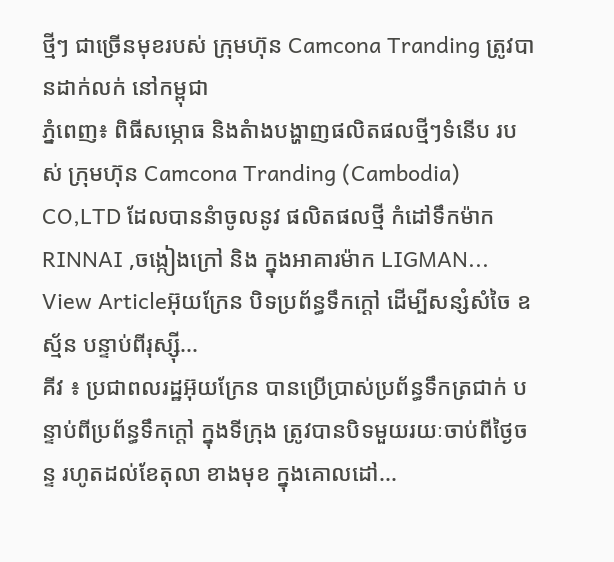ថ្មីៗ ជាច្រើនមុខរបស់ ក្រុមហ៊ុន Camcona Tranding ត្រូវបានដាក់លក់ នៅកម្ពុជា
ភ្នំពេញ៖ ពិធីសម្ភោធ និងតំាងបង្ហាញផលិតផលថ្មីៗទំនើប របស់ ក្រុមហ៊ុន Camcona Tranding (Cambodia) CO,LTD ដែលបាននំាចូលនូវ ផលិតផលថ្មី កំដៅទឹកម៉ាក RINNAI ,ចង្កៀងក្រៅ និង ក្នុងអាគារម៉ាក LIGMAN...
View Articleអ៊ុយក្រែន បិទប្រព័ន្ធទឹកក្តៅ ដើម្បីសន្សំសំចៃ ឧស្ម័ន បន្ទាប់ពីរុស្ស៊ី...
គីវ ៖ ប្រជាពលរដ្ឋអ៊ុយក្រែន បានប្រើប្រាស់ប្រព័ន្ធទឹកត្រជាក់ បន្ទាប់ពីប្រព័ន្ធទឹកក្តៅ ក្នុងទីក្រុង ត្រូវបានបិទមួយរយៈចាប់ពីថ្ងៃចន្ទ រហូតដល់ខែតុលា ខាងមុខ ក្នុងគោលដៅ...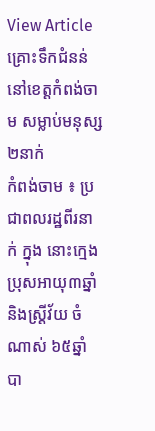View Articleគ្រោះទឹកជំនន់ នៅខេត្ដកំពង់ចាម សម្លាប់មនុស្ស២នាក់
កំពង់ចាម ៖ ប្រជាពលរដ្ឋពីរនាក់ ក្នុង នោះក្មេងប្រុសអាយុ៣ឆ្នាំ និងស្ដ្រីវ័យ ចំណាស់ ៦៥ឆ្នាំ បា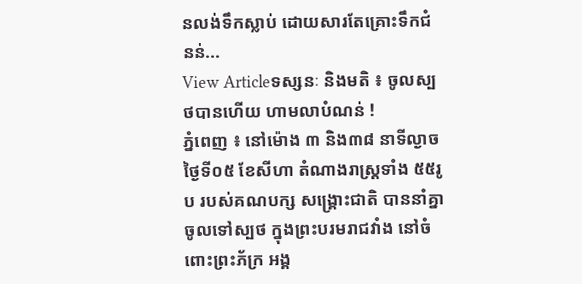នលង់ទឹកស្លាប់ ដោយសារតែគ្រោះទឹកជំនន់...
View Articleទស្សនៈ និងមតិ ៖ ចូលស្បថបានហើយ ហាមលាបំណន់ !
ភ្នំពេញ ៖ នៅម៉ោង ៣ និង៣៨ នាទីល្ងាច ថ្ងៃទី០៥ ខែសីហា តំណាងរាស្រ្តទាំង ៥៥រូប របស់គណបក្ស សង្គ្រោះជាតិ បាននាំគ្នាចូលទៅស្បថ ក្នុងព្រះបរមរាជវាំង នៅចំពោះព្រះភ័ក្រ អង្គ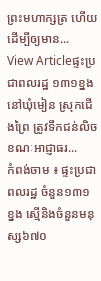ព្រះមហាក្សត្រ ហើយ ដើម្បីឲ្យមាន...
View Articleផ្ទះប្រជាពលរដ្ឋ ១៣១ខ្នង នៅឃុំមៀន ស្រុកជើងព្រៃ ត្រូវទឹកជន់លិច ខណៈអាជ្ញាធរ...
កំពង់ចាម ៖ ផ្ទះប្រជាពលរដ្ឋ ចំនួន១៣១ ខ្នង ស្មើនិងចំនួនមនុស្ស៦៧០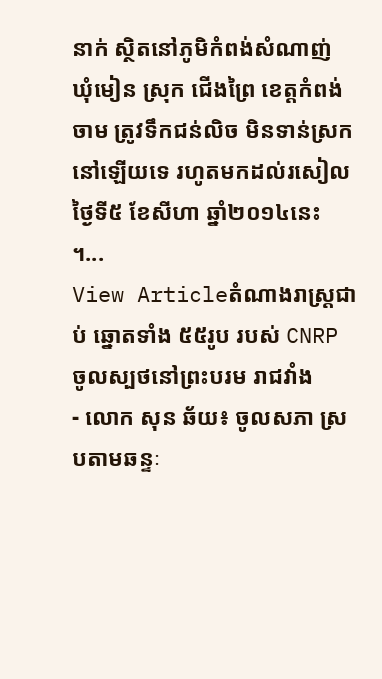នាក់ ស្ថិតនៅភូមិកំពង់សំណាញ់ ឃុំមៀន ស្រុក ជើងព្រៃ ខេត្ដកំពង់ចាម ត្រូវទឹកជន់លិច មិនទាន់ស្រកនៅឡើយទេ រហូតមកដល់រសៀលថ្ងៃទី៥ ខែសីហា ឆ្នាំ២០១៤នេះ ។...
View Articleតំណាងរាស្ត្រជាប់ ឆ្នោតទាំង ៥៥រូប របស់ CNRP ចូលស្បថនៅព្រះបរម រាជវាំង
- លោក សុន ឆ័យ៖ ចូលសភា ស្របតាមឆន្ទៈ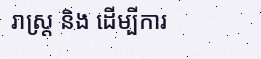រាស្រ្ត និង ដើម្បីការ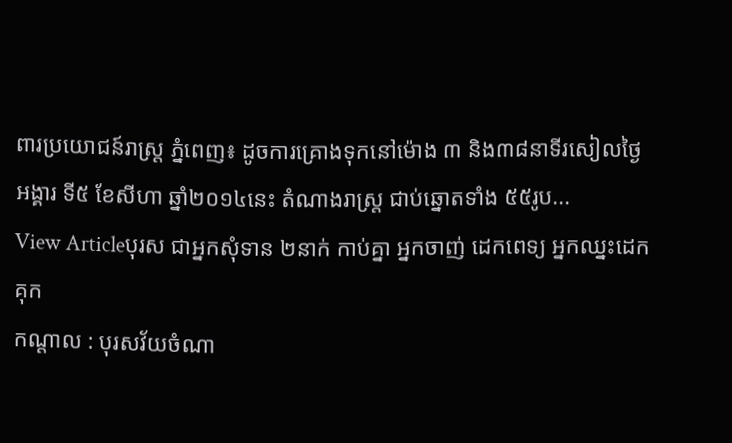ពារប្រយោជន៍រាស្រ្ត ភ្នំពេញ៖ ដូចការគ្រោងទុកនៅម៉ោង ៣ និង៣៨នាទីរសៀលថ្ងៃអង្គារ ទី៥ ខែសីហា ឆ្នាំ២០១៤នេះ តំណាងរាស្ត្រ ជាប់ឆ្នោតទាំង ៥៥រូប...
View Articleបុរស ជាអ្នកសុំទាន ២នាក់ កាប់គ្នា អ្នកចាញ់ ដេកពេទ្យ អ្នកឈ្នះដេកគុក
កណ្តាល : បុរសវ័យចំណា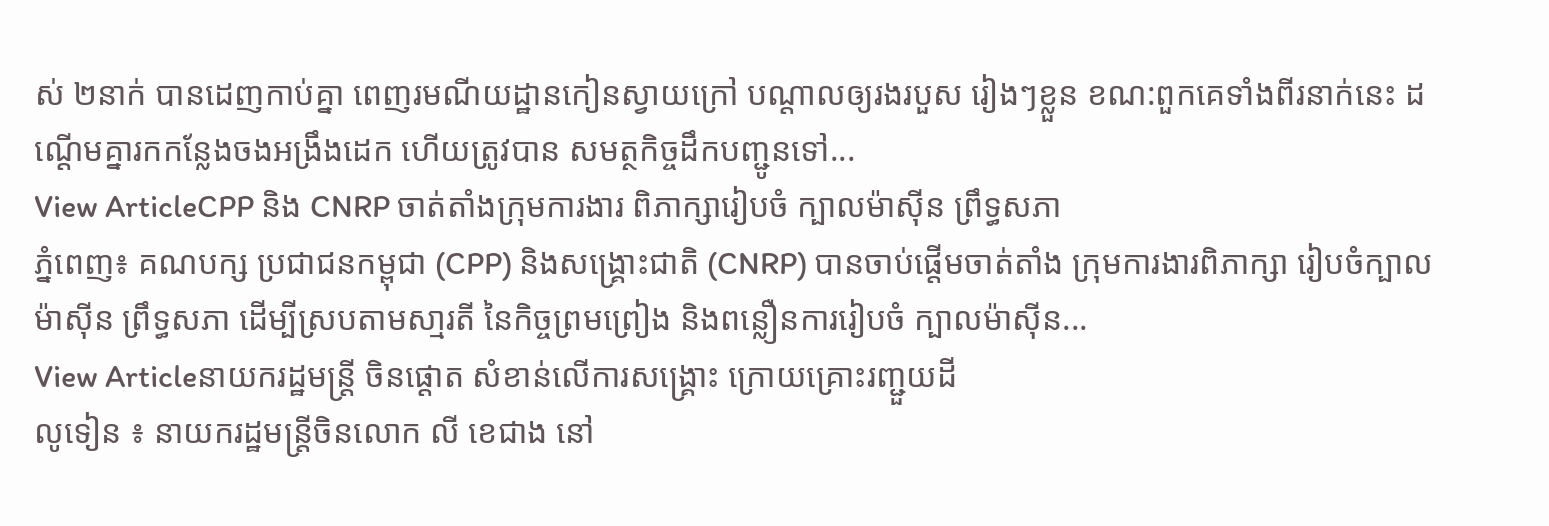ស់ ២នាក់ បានដេញកាប់គ្នា ពេញរមណីយដ្ឋានកៀនស្វាយក្រៅ បណ្តាលឲ្យរងរបួស រៀងៗខ្លួន ខណ:ពួកគេទាំងពីរនាក់នេះ ដណ្តើមគ្នារកកន្លែងចងអង្រឹងដេក ហើយត្រូវបាន សមត្ថកិច្ចដឹកបញ្ជូនទៅ...
View ArticleCPP និង CNRP ចាត់តាំងក្រុមការងារ ពិភាក្សារៀបចំ ក្បាលម៉ាស៊ីន ព្រឹទ្ធសភា
ភ្នំពេញ៖ គណបក្ស ប្រជាជនកម្ពុជា (CPP) និងសង្គ្រោះជាតិ (CNRP) បានចាប់ផ្តើមចាត់តាំង ក្រុមការងារពិភាក្សា រៀបចំក្បាលម៉ាស៊ីន ព្រឹទ្ធសភា ដើម្បីស្របតាមសា្មរតី នៃកិច្ចព្រមព្រៀង និងពន្លឿនការរៀបចំ ក្បាលម៉ាស៊ីន...
View Articleនាយករដ្ឋមន្រ្ដី ចិនផ្ដោត សំខាន់លើការសង្គ្រោះ ក្រោយគ្រោះរញ្ជួយដី
លូទៀន ៖ នាយករដ្ឋមន្រ្ដីចិនលោក លី ខេជាង នៅ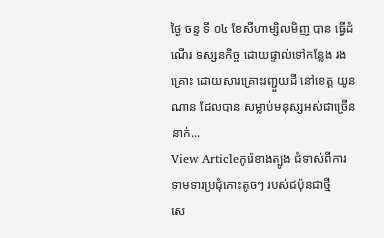ថ្ងៃ ចន្ទ ទី ០៤ ខែសីហាម្សិលមិញ បាន ធ្វើដំណើរ ទស្សនកិច្ច ដោយផ្ទាល់ទៅកន្លែង រងគ្រោះ ដោយសារគ្រោះរញ្ជួយដី នៅខេត្ដ យូនណាន ដែលបាន សម្លាប់មនុស្សអស់ជាច្រើននាក់...
View Articleកូរ៉េខាងត្បូង ជំទាស់ពីការ ទាមទារប្រជុំកោះតូចៗ របស់ជប៉ុនជាថ្មី
សេ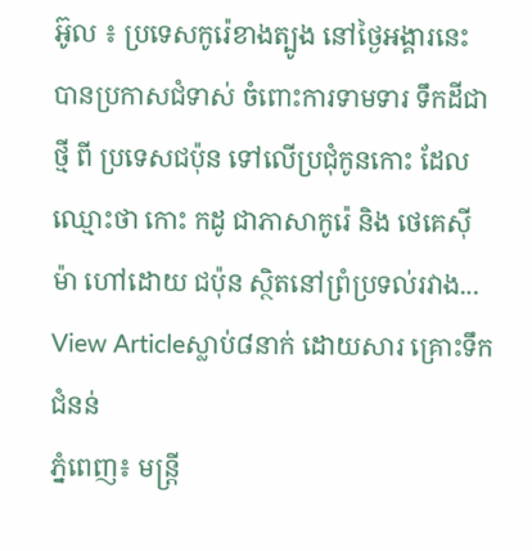អ៊ូល ៖ ប្រទេសកូរ៉េខាងត្បូង នៅថ្ងៃអង្គារនេះ បានប្រកាសជំទាស់ ចំពោះការទាមទារ ទឹកដីជាថ្មី ពី ប្រទេសជប៉ុន ទៅលើប្រជុំកូនកោះ ដែលឈ្មោះថា កោះ កដូ ជាភាសាកូរ៉េ និង ថេគេស៊ីម៉ា ហៅដោយ ជប៉ុន ស្ថិតនៅព្រំប្រទល់រវាង...
View Articleស្លាប់៨នាក់ ដោយសារ គ្រោះទឹកជំនន់
ភ្នំពេញ៖ មន្រ្តី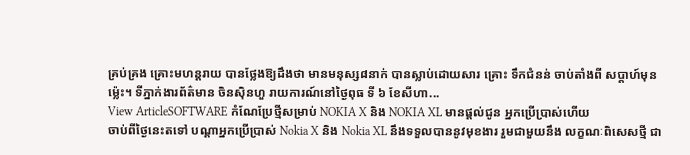គ្រប់គ្រង គ្រោះមហន្តរាយ បានថ្លែងឱ្យដឹងថា មានមនុស្ស៨នាក់ បានស្លាប់ដោយសារ គ្រោះ ទឹកជំនន់ ចាប់តាំងពី សប្តាហ៍មុនម្ល៉េះ។ ទីភ្នាក់ងារព័ត៌មាន ចិនស៊ិនហួ រាយការណ៍នៅថ្ងៃពុធ ទី ៦ ខែសីហា...
View ArticleSOFTWARE កំណែប្រែថ្មីសម្រាប់ NOKIA X និង NOKIA XL មានផ្តល់ជូន អ្នកប្រើប្រាស់ហើយ
ចាប់ពីថ្ងៃនេះតទៅ បណ្តាអ្នកប្រើប្រាស់ Nokia X និង Nokia XL នឹងទទួលបាននូវមុខងារ រួមជាមួយនឹង លក្ខណៈពិសេសថ្មី ជា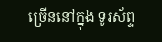ច្រើននៅក្នុង ទូរស័ព្ទ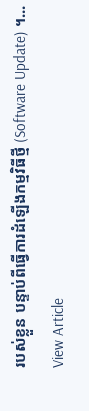របស់ខ្លួន បន្ទាប់ពីធ្វើការដំឡើងកម្មវិធីថ្មី (Software Update) ។...
View Article